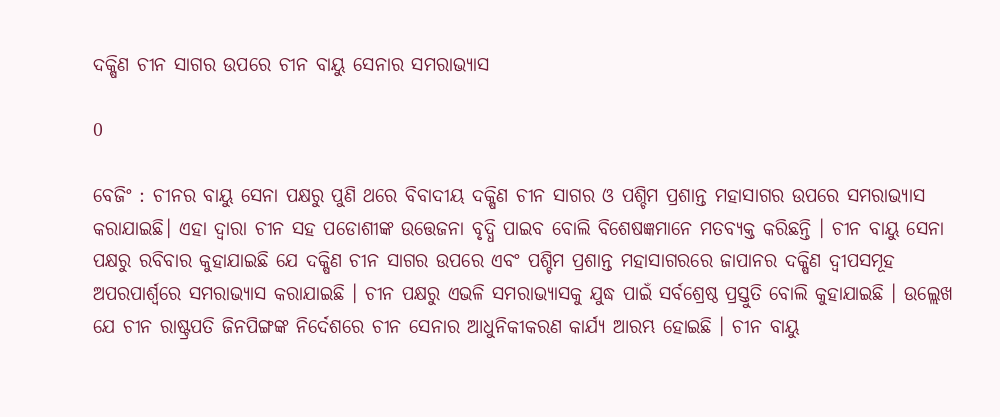ଦକ୍ଷିଣ ଚୀନ ସାଗର ଉପରେ ଚୀନ ବାୟୁ ସେନାର ସମରାଭ୍ୟାସ

0

ବେଜିଂ : ଚୀନର ବାୟୁ ସେନା ପକ୍ଷରୁ ପୁଣି ଥରେ ବିବାଦୀୟ ଦକ୍ଷିଣ ଚୀନ ସାଗର ଓ ପଶ୍ଚିମ ପ୍ରଶାନ୍ତ ମହାସାଗର ଉପରେ ସମରାଭ୍ୟାସ କରାଯାଇଛି। ଏହା ଦ୍ୱାରା ଚୀନ ସହ ପଡୋଶୀଙ୍କ ଉତ୍ତେଜନା ବୃଦ୍ଧି ପାଇବ ବୋଲି ବିଶେଷଜ୍ଞମାନେ ମତବ୍ୟକ୍ତ କରିଛନ୍ତି । ଚୀନ ବାୟୁ ସେନା ପକ୍ଷରୁ ରବିବାର କୁହାଯାଇଛି ଯେ ଦକ୍ଷିଣ ଚୀନ ସାଗର ଉପରେ ଏବଂ ପଶ୍ଚିମ ପ୍ରଶାନ୍ତ ମହାସାଗରରେ ଜାପାନର ଦକ୍ଷିଣ ଦ୍ୱୀପସମୂହ ଅପରପାର୍ଶ୍ବରେ ସମରାଭ୍ୟାସ କରାଯାଇଛି । ଚୀନ ପକ୍ଷରୁ ଏଭଳି ସମରାଭ୍ୟାସକୁ ଯୁଦ୍ଧ ପାଇଁ ସର୍ବଶ୍ରେଷ୍ଠ ପ୍ରସ୍ତୁତି ବୋଲି କୁହାଯାଇଛି । ଉଲ୍ଲେଖ ଯେ ଚୀନ ରାଷ୍ଟ୍ରପତି ଜିନପିଙ୍ଗଙ୍କ ନିର୍ଦେଶରେ ଚୀନ ସେନାର ଆଧୁନିକୀକରଣ କାର୍ଯ୍ୟ ଆରମ୍ଭ ହୋଇଛି । ଚୀନ ବାୟୁ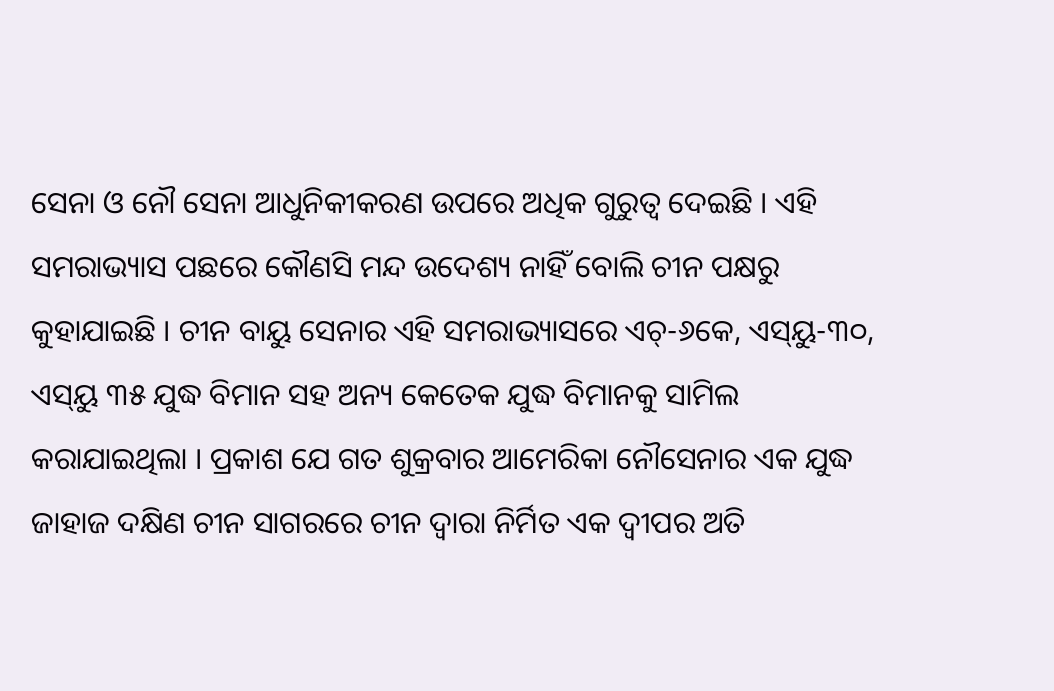ସେନା ଓ ନୌ ସେନା ଆଧୁନିକୀକରଣ ଉପରେ ଅଧିକ ଗୁରୁତ୍ୱ ଦେଇଛି । ଏହି ସମରାଭ୍ୟାସ ପଛରେ କୌଣସି ମନ୍ଦ ଉଦେଶ୍ୟ ନାହିଁ ବୋଲି ଚୀନ ପକ୍ଷରୁ କୁହାଯାଇଛି । ଚୀନ ବାୟୁ ସେନାର ଏହି ସମରାଭ୍ୟାସରେ ଏଚ୍‌-୬କେ, ଏସ୍‌ୟୁ-୩୦, ଏସ୍‌ୟୁ ୩୫ ଯୁଦ୍ଧ ବିମାନ ସହ ଅନ୍ୟ କେତେକ ଯୁଦ୍ଧ ବିମାନକୁ ସାମିଲ କରାଯାଇଥିଲା । ପ୍ରକାଶ ଯେ ଗତ ଶୁକ୍ରବାର ଆମେରିକା ନୌସେନାର ଏକ ଯୁଦ୍ଧ ଜାହାଜ ଦକ୍ଷିଣ ଚୀନ ସାଗରରେ ଚୀନ ଦ୍ୱାରା ନିର୍ମିତ ଏକ ଦ୍ୱୀପର ଅତି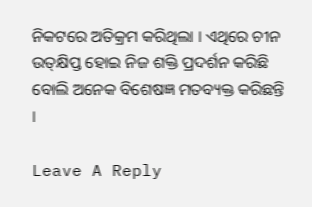ନିକଟରେ ଅତିକ୍ରମ କରିଥିଲା । ଏଥିରେ ଚୀନ ଉତ୍‌କ୍ଷିପ୍ତ ହୋଇ ନିଜ ଶକ୍ତି ପ୍ରଦର୍ଶନ କରିଛି ବୋଲି ଅନେକ ବିଶେଷଜ୍ଞ ମତବ୍ୟକ୍ତ କରିଛନ୍ତି ।

Leave A Reply